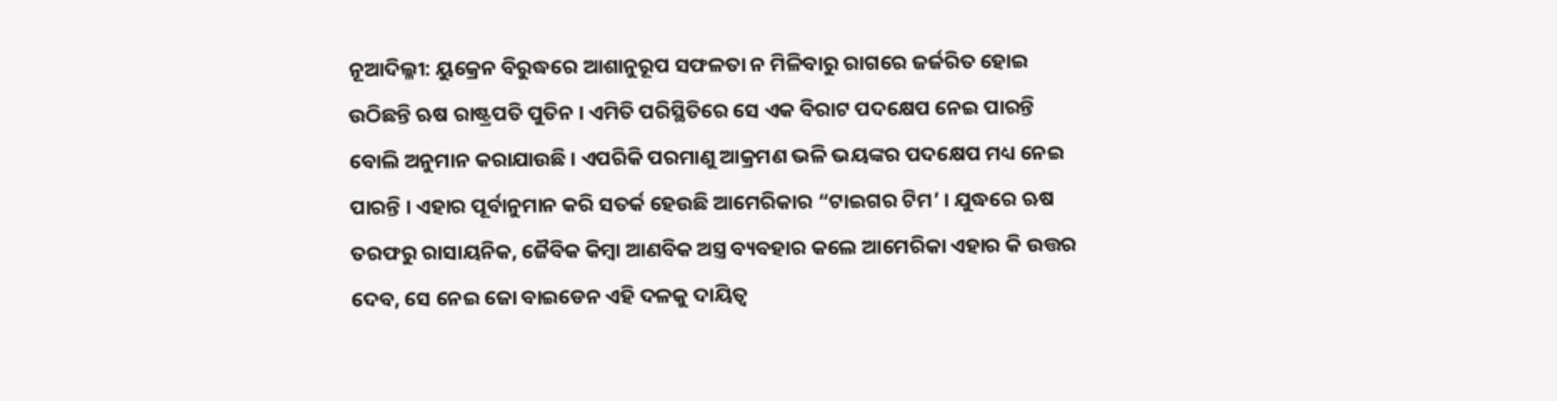ନୂଆଦିଲ୍ଳୀ: ୟୁକ୍ରେନ ବିରୁଦ୍ଧରେ ଆଶାନୁରୂପ ସଫଳତା ନ ମିଳିବାରୁ ରାଗରେ ଜର୍ଜରିତ ହୋଇ ଉଠିଛନ୍ତି ଋଷ ରାଷ୍ଟ୍ରପତି ପୁତିନ । ଏମିତି ପରିସ୍ଥିତିରେ ସେ ଏକ ବିରାଟ ପଦକ୍ଷେପ ନେଇ ପାରନ୍ତି ବୋଲି ଅନୁମାନ କରାଯାଉଛି । ଏପରିକି ପରମାଣୁ ଆକ୍ରମଣ ଭଳି ଭୟଙ୍କର ପଦକ୍ଷେପ ମଧ୍ୟ ନେଇ ପାରନ୍ତି । ଏହାର ପୂର୍ବାନୁମାନ କରି ସତର୍କ ହେଉଛି ଆମେରିକାର “ଟାଇଗର ଟିମ’ । ଯୁଦ୍ଧରେ ଋଷ ତରଫରୁ ରାସାୟନିକ, ଜୈବିକ କିମ୍ବା ଆଣବିକ ଅସ୍ତ୍ର ବ୍ୟବହାର କଲେ ଆମେରିକା ଏହାର କି ଉତ୍ତର ଦେବ, ସେ ନେଇ ଜୋ ବାଇଡେନ ଏହି ଦଳକୁ ଦାୟିତ୍ୱ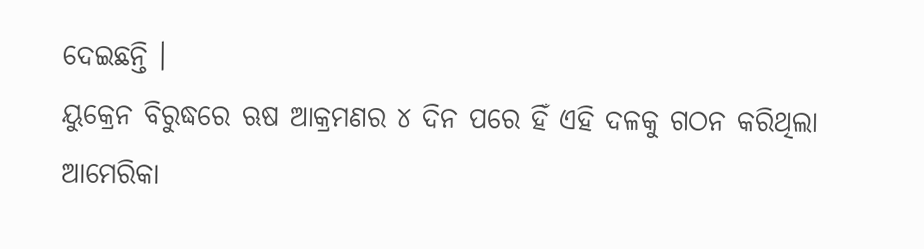ଦେଇଛନ୍ତି ।
ୟୁକ୍ରେନ ବିରୁଦ୍ଧରେ ଋଷ ଆକ୍ରମଣର ୪ ଦିନ ପରେ ହିଁ ଏହି ଦଳକୁ ଗଠନ କରିଥିଲା ଆମେରିକା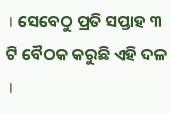। ସେବେଠୁ ପ୍ରତି ସପ୍ତାହ ୩ ଟି ବୈଠକ କରୁଛି ଏହି ଦଳ ।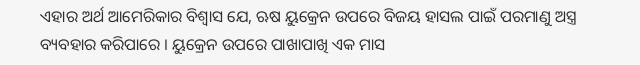ଏହାର ଅର୍ଥ ଆମେରିକାର ବିଶ୍ୱାସ ଯେ, ଋଷ ୟୁକ୍ରେନ ଉପରେ ବିଜୟ ହାସଲ ପାଇଁ ପରମାଣୁ ଅସ୍ତ୍ର ବ୍ୟବହାର କରିପାରେ । ୟୁକ୍ରେନ ଉପରେ ପାଖାପାଖି ଏକ ମାସ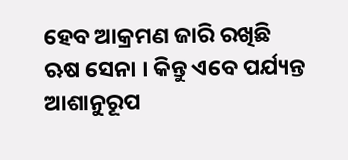ହେବ ଆକ୍ରମଣ ଜାରି ରଖିଛି ଋଷ ସେନା । କିନ୍ତୁ ଏବେ ପର୍ଯ୍ୟନ୍ତ ଆଶାନୁରୂପ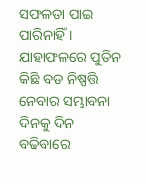ସଫଳତା ପାଇ ପାରିନାହିଁ । ଯାହାଫଳରେ ପୁତିନ କିଛି ବଡ ନିଷ୍ପତ୍ତି ନେବାର ସମ୍ଭାବନା ଦିନକୁ ଦିନ ବଢିବାରେ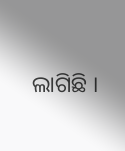ଲାଗିଛି ।